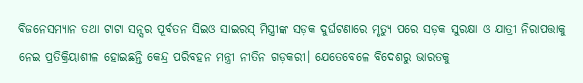ବିଜନେସମ୍ୟାନ ତଥା ଟାଟା ସନ୍ସର ପୂର୍ବତନ ସିଇଓ ସାଇରସ୍ ମିସ୍ତ୍ରୀଙ୍କ ସଡ଼କ ଦୁର୍ଘଟଣାରେ ମୃତ୍ୟୁ ପରେ ସଡ଼କ ସୁରକ୍ଷା ଓ ଯାତ୍ରୀ ନିରାପତ୍ତାକୁ ନେଇ ପ୍ରତିକ୍ରିୟାଶୀଳ ହୋଇଛନ୍ତି କେନ୍ଦ୍ର ପରିବହନ ମନ୍ତ୍ରୀ ନୀତିନ ଗଡ଼କରୀ। ଯେତେବେଳେ ବିଦେଶରୁ ଭାରତକୁ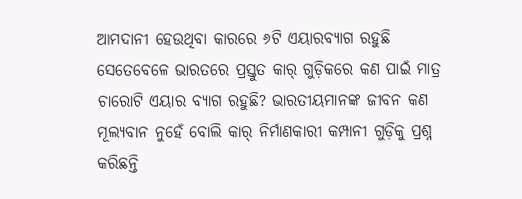ଆମଦାନୀ ହେଉଥିବା କାରରେ ୬ଟି ଏୟାରବ୍ୟାଗ ରହୁଛି ସେତେବେଳେ ଭାରତରେ ପ୍ରସ୍ତୁତ କାର୍ ଗୁଡ଼ିକରେ କଣ ପାଇଁ ମାତ୍ର ଚାରୋଟି ଏୟାର ବ୍ୟାଗ ରହୁଛି? ଭାରତୀୟମାନଙ୍କ ଜୀବନ କଣ ମୂଲ୍ୟବାନ ନୁହେଁ ବୋଲି କାର୍ ନିର୍ମାଣକାରୀ କମ୍ପାନୀ ଗୁଡ଼ିକୁ ପ୍ରଶ୍ନ କରିଛନ୍ତି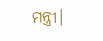ମନ୍ତ୍ରୀ।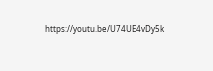https://youtu.be/U74UE4vDy5k